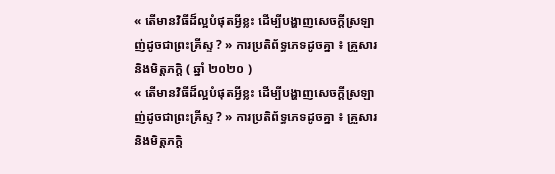« តើមានវិធីដ៏ល្អបំផុតអ្វីខ្លះ ដើម្បីបង្ហាញសេចក្ដីស្រឡាញ់ដូចជាព្រះគ្រីស្ទ ? » ការប្រតិព័ទ្ធភេទដូចគ្នា ៖ គ្រួសារ និងមិត្តភក្ដិ ( ឆ្នាំ ២០២០ )
« តើមានវិធីដ៏ល្អបំផុតអ្វីខ្លះ ដើម្បីបង្ហាញសេចក្ដីស្រឡាញ់ដូចជាព្រះគ្រីស្ទ ? » ការប្រតិព័ទ្ធភេទដូចគ្នា ៖ គ្រួសារ និងមិត្តភក្ដិ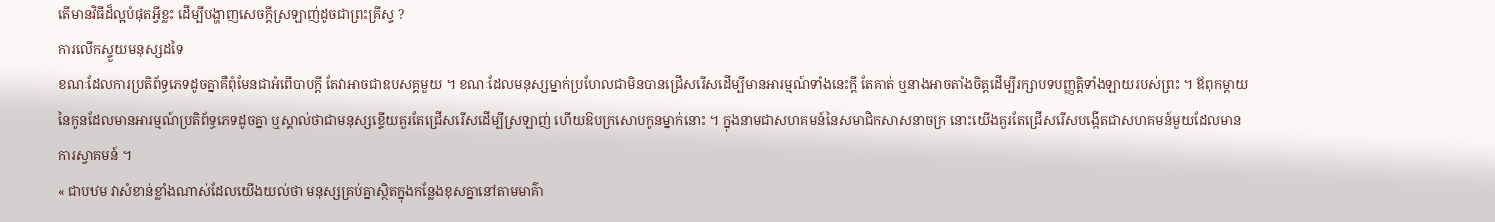តើមានវិធីដ៏ល្អបំផុតអ្វីខ្លះ ដើម្បីបង្ហាញសេចក្ដីស្រឡាញ់ដូចជាព្រះគ្រីស្ទ ?
ការលើកស្ទួយមនុស្សដទៃ
ខណៈដែលការប្រតិព័ទ្ធភេទដូចគ្នាគឺពុំមែនជាអំពើបាបក្ដី តែវាអាចជាឧបសគ្គមួយ ។ ខណៈដែលមនុស្សម្នាក់ប្រហែលជាមិនបានជ្រើសរើសដើម្បីមានអារម្មណ៍ទាំងនេះក្ដី តែគាត់ ឬនាងអាចតាំងចិត្តដើម្បីរក្សាបទបញ្ញត្តិទាំងឡាយរបស់ព្រះ ។ ឪពុកម្ដាយនៃកូនដែលមានអារម្មណ៍ប្រតិព័ទ្ធភេទដូចគ្នា ឬស្គាល់ថាជាមនុស្សខ្ទើយគួរតែជ្រើសរើសដើម្បីស្រឡាញ់ ហើយឱបក្រសោបកូនម្នាក់នោះ ។ ក្នុងនាមជាសហគមន៍នៃសមាជិកសាសនាចក្រ នោះយើងគួរតែជ្រើសរើសបង្កើតជាសហគមន៍មួយដែលមានការស្វាគមន៍ ។
« ជាបឋម វាសំខាន់ខ្លាំងណាស់ដែលយើងយល់ថា មនុស្សគ្រប់គ្នាស្ថិតក្នុងកន្លែងខុសគ្នានៅតាមមាគ៌ា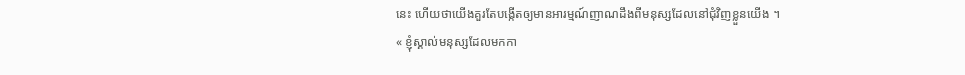នេះ ហើយថាយើងគួរតែបង្កើតឲ្យមានអារម្មណ៍ញាណដឹងពីមនុស្សដែលនៅជុំវិញខ្លួនយើង ។
« ខ្ញុំស្គាល់មនុស្សដែលមកកា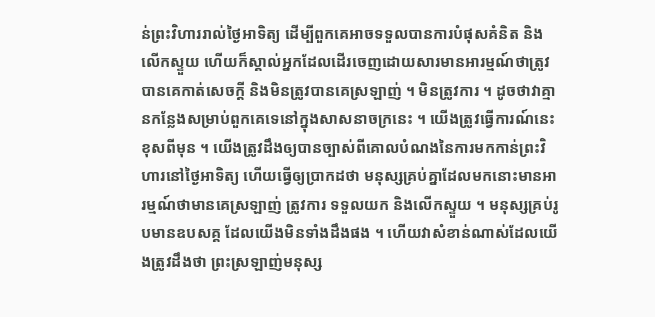ន់ព្រះវិហាររាល់ថ្ងៃអាទិត្យ ដើម្បីពួកគេអាចទទួលបានការបំផុសគំនិត និងលើកស្ទួយ ហើយក៏ស្គាល់អ្នកដែលដើរចេញដោយសារមានអារម្មណ៍ថាត្រូវបានគេកាត់សេចក្ដី និងមិនត្រូវបានគេស្រឡាញ់ ។ មិនត្រូវការ ។ ដូចថាវាគ្មានកន្លែងសម្រាប់ពួកគេទេនៅក្នុងសាសនាចក្រនេះ ។ យើងត្រូវធ្វើការណ៍នេះខុសពីមុន ។ យើងត្រូវដឹងឲ្យបានច្បាស់ពីគោលបំណងនៃការមកកាន់ព្រះវិហារនៅថ្ងៃអាទិត្យ ហើយធ្វើឲ្យប្រាកដថា មនុស្សគ្រប់គ្នាដែលមកនោះមានអារម្មណ៍ថាមានគេស្រឡាញ់ ត្រូវការ ទទួលយក និងលើកស្ទួយ ។ មនុស្សគ្រប់រូបមានឧបសគ្គ ដែលយើងមិនទាំងដឹងផង ។ ហើយវាសំខាន់ណាស់ដែលយើងត្រូវដឹងថា ព្រះស្រឡាញ់មនុស្ស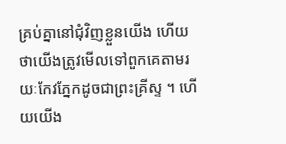គ្រប់គ្នានៅជុំវិញខ្លួនយើង ហើយថាយើងត្រូវមើលទៅពួកគេតាមរយៈកែវភ្នែកដូចជាព្រះគ្រីស្ទ ។ ហើយយើង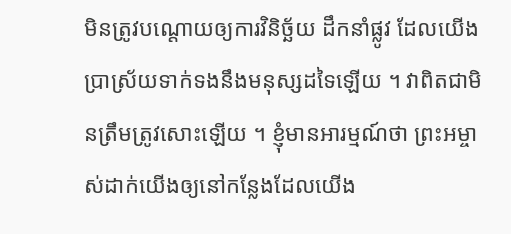មិនត្រូវបណ្តោយឲ្យការវិនិច្ឆ័យ ដឹកនាំផ្លូវ ដែលយើងប្រាស្រ័យទាក់ទងនឹងមនុស្សដទៃឡើយ ។ វាពិតជាមិនត្រឹមត្រូវសោះឡើយ ។ ខ្ញុំមានអារម្មណ៍ថា ព្រះអម្ចាស់ដាក់យើងឲ្យនៅកន្លែងដែលយើង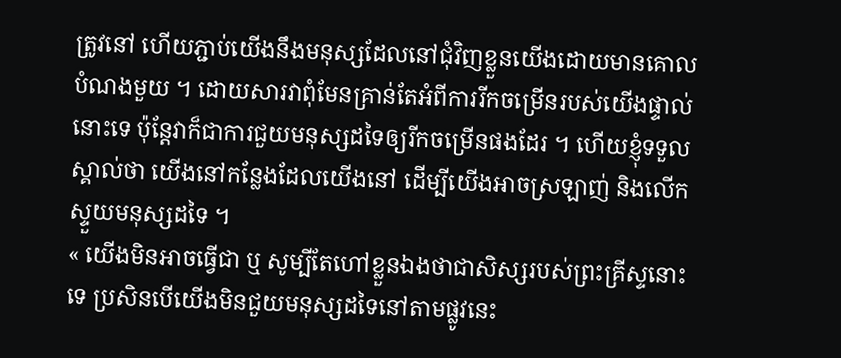ត្រូវនៅ ហើយភ្ជាប់យើងនឹងមនុស្សដែលនៅជុំវិញខ្លួនយើងដោយមានគោលបំណងមួយ ។ ដោយសារវាពុំមែនគ្រាន់តែអំពីការរីកចម្រើនរបស់យើងផ្ទាល់នោះទេ ប៉ុន្ដែវាក៏ជាការជួយមនុស្សដទៃឲ្យរីកចម្រើនផងដែរ ។ ហើយខ្ញុំទទួលស្គាល់ថា យើងនៅកន្លែងដែលយើងនៅ ដើម្បីយើងអាចស្រឡាញ់ និងលើកស្ទួយមនុស្សដទៃ ។
« យើងមិនអាចធ្វើជា ឬ សូម្បីតែហៅខ្លួនឯងថាជាសិស្សរបស់ព្រះគ្រីស្ទនោះទេ ប្រសិនបើយើងមិនជួយមនុស្សដទៃនៅតាមផ្លូវនេះ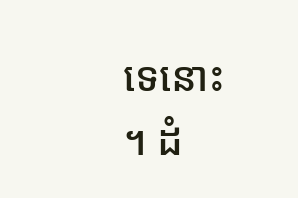ទេនោះ ។ ដំ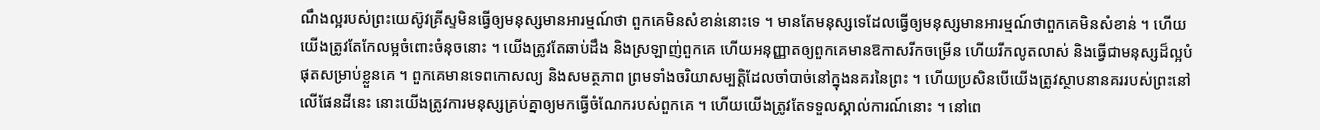ណឹងល្អរបស់ព្រះយេស៊ូវគ្រីស្ទមិនធ្វើឲ្យមនុស្សមានអារម្មណ៍ថា ពួកគេមិនសំខាន់នោះទេ ។ មានតែមនុស្សទេដែលធ្វើឲ្យមនុស្សមានអារម្មណ៍ថាពួកគេមិនសំខាន់ ។ ហើយយើងត្រូវតែកែលម្អចំពោះចំនុចនោះ ។ យើងត្រូវតែឆាប់ដឹង និងស្រឡាញ់ពួកគេ ហើយអនុញ្ញាតឲ្យពួកគេមានឱកាសរីកចម្រើន ហើយរីកលូតលាស់ និងធ្វើជាមនុស្សដ៏ល្អបំផុតសម្រាប់ខ្លួនគេ ។ ពួកគេមានទេពកោសល្យ និងសមត្ថភាព ព្រមទាំងចរិយាសម្បត្តិដែលចាំបាច់នៅក្នុងនគរនៃព្រះ ។ ហើយប្រសិនបើយើងត្រូវស្ថាបនានគររបស់ព្រះនៅលើផែនដីនេះ នោះយើងត្រូវការមនុស្សគ្រប់គ្នាឲ្យមកធ្វើចំណែករបស់ពួកគេ ។ ហើយយើងត្រូវតែទទួលស្គាល់ការណ៍នោះ ។ នៅពេ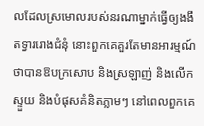លដែលស្រមោលរបស់នរណាម្នាក់ធ្វើឲ្យងងឹតទ្វាររោងជំនុំ នោះពួកគេគួរតែមានអារម្មណ៍ថាបានឱបក្រសោប និងស្រឡាញ់ និងលើកស្ទួយ និងបំផុសគំនិតភ្លាមៗ នៅពេលពួកគេ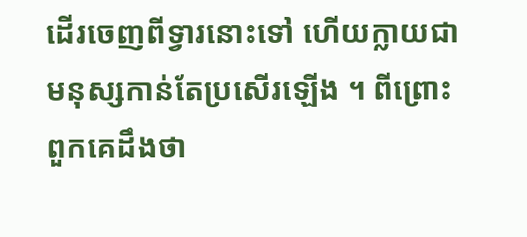ដើរចេញពីទ្វារនោះទៅ ហើយក្លាយជាមនុស្សកាន់តែប្រសើរឡើង ។ ពីព្រោះពួកគេដឹងថា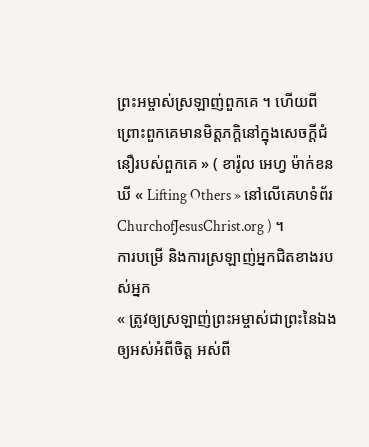ព្រះអម្ចាស់ស្រឡាញ់ពួកគេ ។ ហើយពីព្រោះពួកគេមានមិត្តភក្ដិនៅក្នុងសេចក្ដីជំនឿរបស់ពួកគេ » ( ខារ៉ូល អេហ្វ ម៉ាក់ខនឃី « Lifting Others » នៅលើគេហទំព័រ ChurchofJesusChrist.org ) ។
ការបម្រើ និងការស្រឡាញ់អ្នកជិតខាងរបស់អ្នក
« ត្រូវឲ្យស្រឡាញ់ព្រះអម្ចាស់ជាព្រះនៃឯងឲ្យអស់អំពីចិត្ត អស់ពី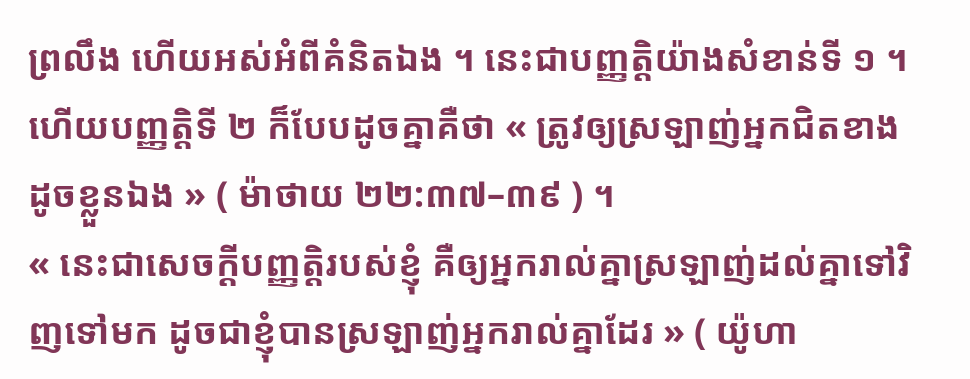ព្រលឹង ហើយអស់អំពីគំនិតឯង ។ នេះជាបញ្ញត្តិយ៉ាងសំខាន់ទី ១ ។ ហើយបញ្ញត្តិទី ២ ក៏បែបដូចគ្នាគឺថា « ត្រូវឲ្យស្រឡាញ់អ្នកជិតខាងដូចខ្លួនឯង » ( ម៉ាថាយ ២២:៣៧–៣៩ ) ។
« នេះជាសេចក្ដីបញ្ញត្តិរបស់ខ្ញុំ គឺឲ្យអ្នករាល់គ្នាស្រឡាញ់ដល់គ្នាទៅវិញទៅមក ដូចជាខ្ញុំបានស្រឡាញ់អ្នករាល់គ្នាដែរ » ( យ៉ូហា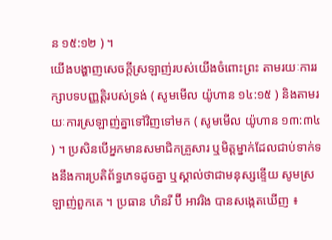ន ១៥:១២ ) ។
យើងបង្ហាញសេចក្ដីស្រឡាញ់របស់យើងចំពោះព្រះ តាមរយៈការរក្សាបទបញ្ញត្តិរបស់ទ្រង់ ( សូមមើល យ៉ូហាន ១៤:១៥ ) និងតាមរយៈការស្រឡាញ់គ្នាទៅវិញទៅមក ( សូមមើល យ៉ូហាន ១៣:៣៤ ) ។ ប្រសិនបើអ្នកមានសមាជិកគ្រួសារ ឬមិត្តម្នាក់ដែលជាប់ទាក់ទងនឹងការប្រតិព័ទ្ធភេទដូចគ្នា ឬស្គាល់ថាជាមនុស្សខ្ទើយ សូមស្រឡាញ់ពួកគេ ។ ប្រធាន ហិនរី ប៊ី អាវរិង បានសង្កេតឃើញ ៖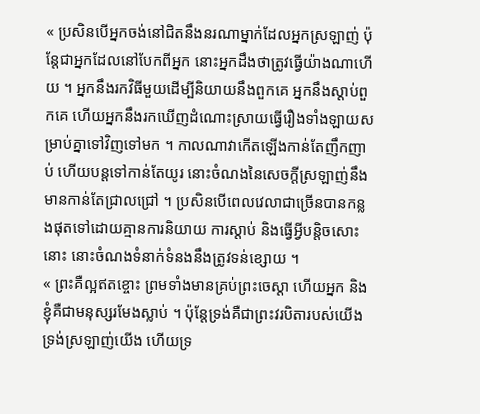« ប្រសិនបើអ្នកចង់នៅជិតនឹងនរណាម្នាក់ដែលអ្នកស្រឡាញ់ ប៉ុន្តែជាអ្នកដែលនៅបែកពីអ្នក នោះអ្នកដឹងថាត្រូវធ្វើយ៉ាងណាហើយ ។ អ្នកនឹងរកវិធីមួយដើម្បីនិយាយនឹងពួកគេ អ្នកនឹងស្ដាប់ពួកគេ ហើយអ្នកនឹងរកឃើញដំណោះស្រាយធ្វើរឿងទាំងឡាយសម្រាប់គ្នាទៅវិញទៅមក ។ កាលណាវាកើតឡើងកាន់តែញឹកញាប់ ហើយបន្ដទៅកាន់តែយូរ នោះចំណងនៃសេចក្ដីស្រឡាញ់នឹងមានកាន់តែជ្រាលជ្រៅ ។ ប្រសិនបើពេលវេលាជាច្រើនបានកន្លងផុតទៅដោយគ្មានការនិយាយ ការស្ដាប់ និងធ្វើអ្វីបន្ដិចសោះនោះ នោះចំណងទំនាក់ទំនងនឹងត្រូវទន់ខ្សោយ ។
« ព្រះគឺល្អឥតខ្ចោះ ព្រមទាំងមានគ្រប់ព្រះចេស្ដា ហើយអ្នក និងខ្ញុំគឺជាមនុស្សរមែងស្លាប់ ។ ប៉ុន្តែទ្រង់គឺជាព្រះវរបិតារបស់យើង ទ្រង់ស្រឡាញ់យើង ហើយទ្រ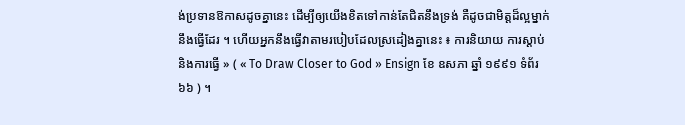ង់ប្រទានឱកាសដូចគ្នានេះ ដើម្បីឲ្យយើងខិតទៅកាន់តែជិតនឹងទ្រង់ គឺដូចជាមិត្តដ៏ល្អម្នាក់នឹងធ្វើដែរ ។ ហើយអ្នកនឹងធ្វើវាតាមរបៀបដែលស្រដៀងគ្នានេះ ៖ ការនិយាយ ការស្ដាប់ និងការធ្វើ » ( « To Draw Closer to God » Ensign ខែ ឧសភា ឆ្នាំ ១៩៩១ ទំព័រ ៦៦ ) ។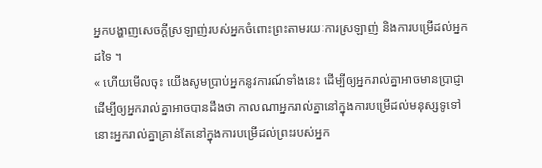អ្នកបង្ហាញសេចក្ដីស្រឡាញ់របស់អ្នកចំពោះព្រះតាមរយៈការស្រឡាញ់ និងការបម្រើដល់អ្នកដទៃ ។
« ហើយមើលចុះ យើងសូមប្រាប់អ្នកនូវការណ៍ទាំងនេះ ដើម្បីឲ្យអ្នករាល់គ្នាអាចមានប្រាជ្ញា ដើម្បីឲ្យអ្នករាល់គ្នាអាចបានដឹងថា កាលណាអ្នករាល់គ្នានៅក្នុងការបម្រើដល់មនុស្សទូទៅ នោះអ្នករាល់គ្នាគ្រាន់តែនៅក្នុងការបម្រើដល់ព្រះរបស់អ្នក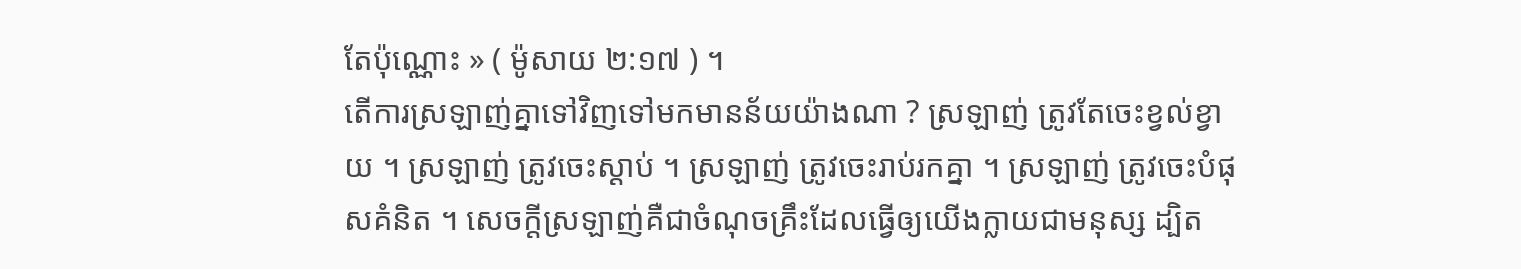តែប៉ុណ្ណោះ » ( ម៉ូសាយ ២:១៧ ) ។
តើការស្រឡាញ់គ្នាទៅវិញទៅមកមានន័យយ៉ាងណា ? ស្រឡាញ់ ត្រូវតែចេះខ្វល់ខ្វាយ ។ ស្រឡាញ់ ត្រូវចេះស្ដាប់ ។ ស្រឡាញ់ ត្រូវចេះរាប់រកគ្នា ។ ស្រឡាញ់ ត្រូវចេះបំផុសគំនិត ។ សេចក្ដីស្រឡាញ់គឺជាចំណុចគ្រឹះដែលធ្វើឲ្យយើងក្លាយជាមនុស្ស ដ្បិត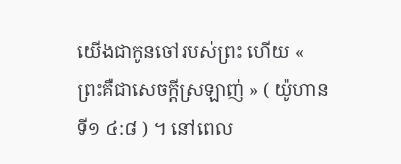យើងជាកូនចៅរបស់ព្រះ ហើយ « ព្រះគឺជាសេចក្ដីស្រឡាញ់ » ( យ៉ូហាន ទី១ ៤:៨ ) ។ នៅពេល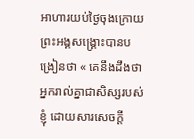អាហារយប់ថ្ងៃចុងក្រោយ ព្រះអង្គសង្គ្រោះបានបង្រៀនថា « គេនឹងដឹងថា អ្នករាល់គ្នាជាសិស្សរបស់ខ្ញុំ ដោយសារសេចក្ដី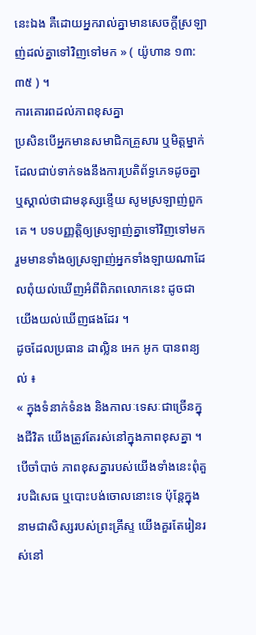នេះឯង គឺដោយអ្នករាល់គ្នាមានសេចក្ដីស្រឡាញ់ដល់គ្នាទៅវិញទៅមក » ( យ៉ូហាន ១៣:៣៥ ) ។
ការគោរពដល់ភាពខុសគ្នា
ប្រសិនបើអ្នកមានសមាជិកគ្រួសារ ឬមិត្តម្នាក់ដែលជាប់ទាក់ទងនឹងការប្រតិព័ទ្ធភេទដូចគ្នា ឬស្គាល់ថាជាមនុស្សខ្ទើយ សូមស្រឡាញ់ពួកគេ ។ បទបញ្ញត្តិឲ្យស្រឡាញ់គ្នាទៅវិញទៅមក រួមមានទាំងឲ្យស្រឡាញ់អ្នកទាំងឡាយណាដែលពុំយល់ឃើញអំពីពិភពលោកនេះ ដូចជាយើងយល់ឃើញផងដែរ ។
ដូចដែលប្រធាន ដាល្លិន អេក អូក បានពន្យល់ ៖
« ក្នុងទំនាក់ទំនង និងកាលៈទេសៈជាច្រើនក្នុងជីវិត យើងត្រូវតែរស់នៅក្នុងភាពខុសគ្នា ។ បើចាំបាច់ ភាពខុសគ្នារបស់យើងទាំងនេះពុំគួរបដិសេធ ឬបោះបង់ចោលនោះទេ ប៉ុន្តែក្នុងនាមជាសិស្សរបស់ព្រះគ្រីស្ទ យើងគួរតែរៀនរស់នៅ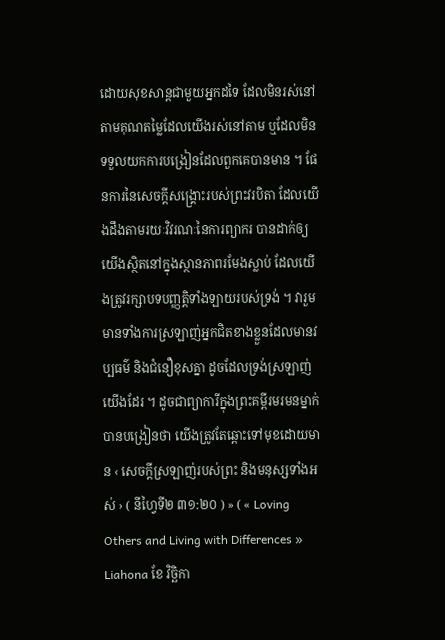ដោយសុខសាន្តជាមួយអ្នកដទៃ ដែលមិនរស់នៅតាមគុណតម្លៃដែលយើងរស់នៅតាម ឬដែលមិនទទួលយកការបង្រៀនដែលពួកគេបានមាន ។ ផែនការនៃសេចក្តីសង្រ្គោះរបស់ព្រះវរបិតា ដែលយើងដឹងតាមរយៈវិវរណៈនៃការព្យាករ បានដាក់ឲ្យយើងស្ថិតនៅក្នុងស្ថានភាពរមែងស្លាប់ ដែលយើងត្រូវរក្សាបទបញ្ញត្តិទាំងឡាយរបស់ទ្រង់ ។ វារួមមានទាំងការស្រឡាញ់អ្នកជិតខាងខ្លួនដែលមានវប្បធម៌ និងជំនឿខុសគ្នា ដូចដែលទ្រង់ស្រឡាញ់យើងដែរ ។ ដូចជាព្យាការីក្នុងព្រះគម្ពីរមរមនម្នាក់បានបង្រៀនថា យើងត្រូវតែឆ្ពោះទៅមុខដោយមាន ‹ សេចក្ដីស្រឡាញ់របស់ព្រះ និងមនុស្សទាំងអស់ › ( នីហ្វៃទី២ ៣១:២០ ) » ( « Loving Others and Living with Differences » Liahona ខែ វិច្ឆិកា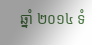ឆ្នាំ ២០១៤ ទំ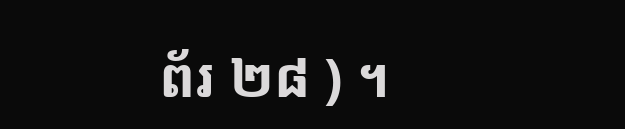ព័រ ២៨ ) ។